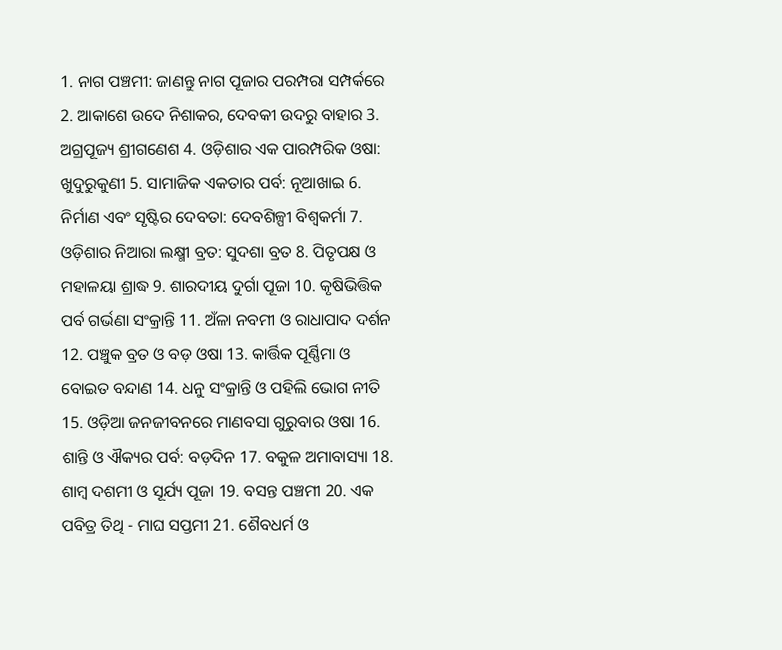1. ନାଗ ପଞ୍ଚମୀ: ଜାଣନ୍ତୁ ନାଗ ପୂଜାର ପରମ୍ପରା ସମ୍ପର୍କରେ 2. ଆକାଶେ ଉଦେ ନିଶାକର, ଦେବକୀ ଉଦରୁ ବାହାର 3. ଅଗ୍ରପୂଜ୍ୟ ଶ୍ରୀଗଣେଶ 4. ଓଡ଼ିଶାର ଏକ ପାରମ୍ପରିକ ଓଷା: ଖୁଦୁରୁକୁଣୀ 5. ସାମାଜିକ ଏକତାର ପର୍ବ: ନୂଆଖାଇ 6. ନିର୍ମାଣ ଏବଂ ସୃଷ୍ଟିର ଦେବତା: ଦେବଶିଳ୍ପୀ ବିଶ୍ୱକର୍ମା 7. ଓଡ଼ିଶାର ନିଆରା ଲକ୍ଷ୍ମୀ ବ୍ରତ: ସୁଦଶା ବ୍ରତ 8. ପିତୃପକ୍ଷ ଓ ମହାଳୟା ଶ୍ରାଦ୍ଧ 9. ଶାରଦୀୟ ଦୁର୍ଗା ପୂଜା 10. କୃଷିଭିତ୍ତିକ ପର୍ବ ଗର୍ଭଣା ସଂକ୍ରାନ୍ତି 11. ଅଁଳା ନବମୀ ଓ ରାଧାପାଦ ଦର୍ଶନ 12. ପଞ୍ଚୁକ ବ୍ରତ ଓ ବଡ଼ ଓଷା 13. କାର୍ତ୍ତିକ ପୂର୍ଣ୍ଣିମା ଓ ବୋଇତ ବନ୍ଦାଣ 14. ଧନୁ ସଂକ୍ରାନ୍ତି ଓ ପହିଲି ଭୋଗ ନୀତି 15. ଓଡ଼ିଆ ଜନଜୀବନରେ ମାଣବସା ଗୁରୁବାର ଓଷା 16. ଶାନ୍ତି ଓ ଐକ୍ୟର ପର୍ବ: ବଡ଼ଦିନ 17. ବକୁଳ ଅମାବାସ୍ୟା 18. ଶାମ୍ବ ଦଶମୀ ଓ ସୂର୍ଯ୍ୟ ପୂଜା 19. ବସନ୍ତ ପଞ୍ଚମୀ 20. ଏକ ପବିତ୍ର ତିଥି - ମାଘ ସପ୍ତମୀ 21. ଶୈବଧର୍ମ ଓ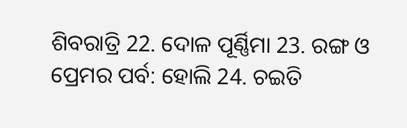ଶିବରାତ୍ରି 22. ଦୋଳ ପୂର୍ଣ୍ଣିମା 23. ରଙ୍ଗ ଓ ପ୍ରେମର ପର୍ବ: ହୋଲି 24. ଚଇତି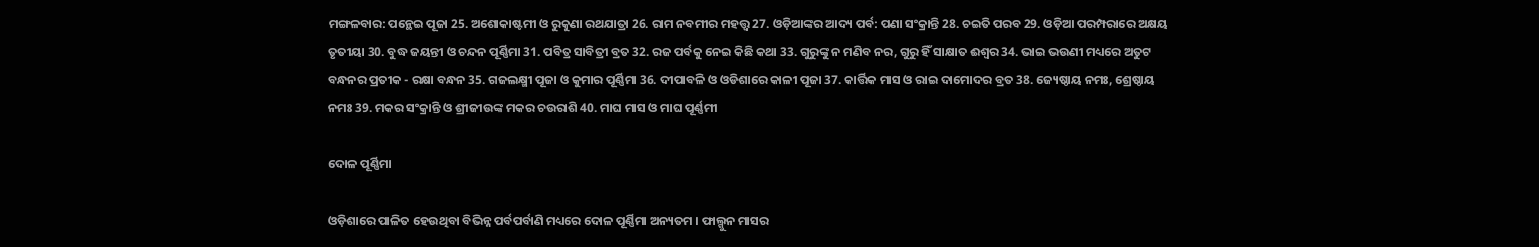ମଙ୍ଗଳବାର: ପନ୍ଥେଇ ପୂଜା 25. ଅଶୋକାଷ୍ଟମୀ ଓ ରୁକୁଣା ରଥଯାତ୍ରା 26. ରାମ ନବମୀର ମହତ୍ତ୍ବ 27. ଓଡ଼ିଆଙ୍କର ଆଦ୍ୟ ପର୍ବ: ପଣା ସଂକ୍ରାନ୍ତି 28. ଚଇତି ପରବ 29. ଓଡ଼ିଆ ପରମ୍ପରାରେ ଅକ୍ଷୟ ତୃତୀୟା 30. ବୁଦ୍ଧ ଜୟନ୍ତୀ ଓ ଚନ୍ଦନ ପୂର୍ଣ୍ଣିମା 31. ପବିତ୍ର ସାବିତ୍ରୀ ବ୍ରତ 32. ରଜ ପର୍ବକୁ ନେଇ କିଛି କଥା 33. ଗୁରୁଙ୍କୁ ନ ମଣିବ ନର, ଗୁରୁ ହିଁ ସାକ୍ଷାତ ଈଶ୍ୱର 34. ଭାଇ ଭଉଣୀ ମଧ୍ୟରେ ଅତୁଟ ବନ୍ଧନର ପ୍ରତୀକ - ରକ୍ଷା ବନ୍ଧନ 35. ଗଜଲକ୍ଷ୍ମୀ ପୂଜା ଓ କୁମାର ପୂର୍ଣ୍ଣିମା 36. ଦୀପାବଳି ଓ ଓଡିଶାରେ କାଳୀ ପୂଜା 37. କାର୍ତ୍ତିକ ମାସ ଓ ରାଇ ଦାମୋଦର ବ୍ରତ 38. ଜ୍ୟେଷ୍ଠାୟ ନମଃ, ଶ୍ରେଷ୍ଠାୟ ନମଃ 39. ମକର ସଂକ୍ରାନ୍ତି ଓ ଶ୍ରୀଜୀଉଙ୍କ ମକର ଚଉରାଶି 40. ମାଘ ମାସ ଓ ମାଘ ପୂର୍ଣ୍ଣମୀ

ଦୋଳ ପୂର୍ଣ୍ଣିମା

ଓଡ଼ିଶାରେ ପାଳିତ ହେଉଥିବା ବିଭିନ୍ନ ପର୍ବପର୍ବାଣି ମଧ୍ୟରେ ଦୋଳ ପୂର୍ଣ୍ଣିମା ଅନ୍ୟତମ । ଫାଲ୍ଗୁନ ମାସର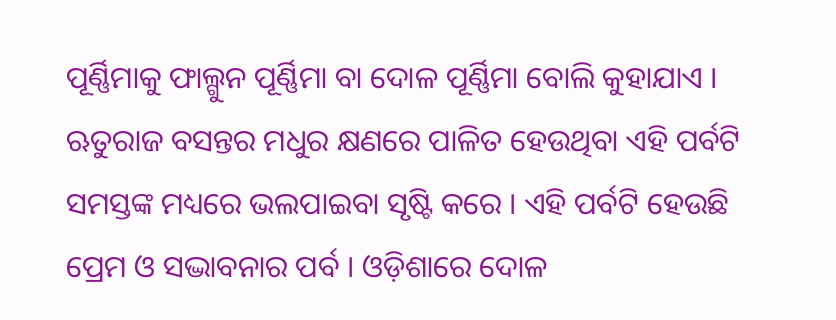ପୂର୍ଣ୍ଣିମାକୁ ଫାଲ୍ଗୁନ ପୂର୍ଣ୍ଣିମା ବା ଦୋଳ ପୂର୍ଣ୍ଣିମା ବୋଲି କୁହାଯାଏ । ଋତୁରାଜ ବସନ୍ତର ମଧୁର କ୍ଷଣରେ ପାଳିତ ହେଉଥିବା ଏହି ପର୍ବଟି ସମସ୍ତଙ୍କ ମଧ୍ୟରେ ଭଲପାଇବା ସୃଷ୍ଟି କରେ । ଏହି ପର୍ବଟି ହେଉଛି ପ୍ରେମ ଓ ସଦ୍ଭାବନାର ପର୍ବ । ଓଡ଼ିଶାରେ ଦୋଳ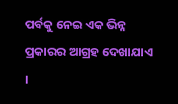ପର୍ବକୁ ନେଇ ଏକ ଭିନ୍ନ ପ୍ରକାରର ଆଗ୍ରହ ଦେଖାଯାଏ ।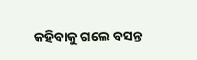କହିବାକୁ ଗଲେ ବସନ୍ତ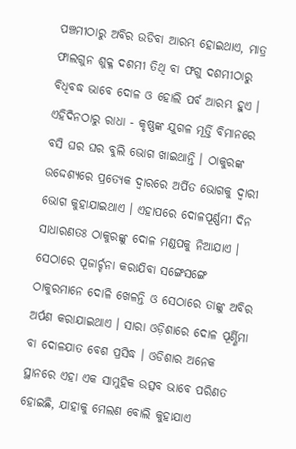ପଞ୍ଚମୀଠାରୁ ଅବିର ଉଡିବା ଆରମ୍ଭ ହୋଇଥାଏ, ମାତ୍ର ଫାଲଗୁନ ଶୁକ୍ଳ ଦଶମୀ ତିଥି ବା ଫଗୁ ଦଶମୀଠାରୁ ବିଧିବଦ୍ଧ ଭାବେ ଦୋଳ ଓ ହୋଲି ପର୍ବ ଆରମ୍ଭ ହୁଏ । ଏହିଦିନଠାରୁ ରାଧା - କୃଷ୍ଣଙ୍କ ଯୁଗଳ ମୂର୍ତ୍ତି ବିମାନରେ ବସି ଘର ଘର ବୁଲି ଭୋଗ ଖାଇଥାନ୍ତି । ଠାକୁରଙ୍କ ଉଦ୍ଦେଶ୍ୟରେ ପ୍ରତ୍ୟେକ ଦ୍ୱାରରେ ଅର୍ପିତ ଭୋଗକୁ ଦ୍ୱାରୀ ଭୋଗ କୁହାଯାଇଥାଏ । ଏହାପରେ ଦୋଳପୂର୍ଣ୍ଣମୀ ଦିନ ସାଧାରଣତଃ ଠାକୁରଙ୍କୁ ଦୋଳ ମଣ୍ଡପକୁ ନିଆଯାଏ । ସେଠାରେ ପୂଜାର୍ଚ୍ଚନା କରାଯିବା ସଙ୍ଗେସଙ୍ଗେ ଠାକୁରମାନେ ଦୋଳି ଖେଳନ୍ତି ଓ ସେଠାରେ ତାଙ୍କୁ ଅବିର ଅର୍ପଣ କରାଯାଇଥାଏ । ସାରା ଓଡ଼ିଶାରେ ଦୋଳ ପୂର୍ଣ୍ଣିମା ବା ଦୋଳଯାତ ବେଶ ପ୍ରସିଦ୍ଧ । ଓଡିଶାର ଅନେକ ସ୍ଥାନରେ ଏହା ଏକ ସାମୁହିକ ଉତ୍ସବ ଭାବେ ପରିଣତ ହୋଇଛି, ଯାହାକୁ ମେଲଣ ବୋଲି କୁହାଯାଏ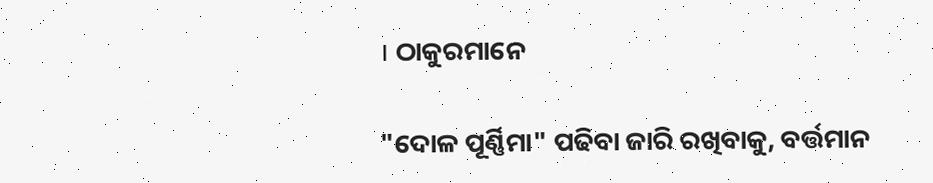। ଠାକୁରମାନେ

"ଦୋଳ ପୂର୍ଣ୍ଣିମା" ପଢିବା ଜାରି ରଖିବାକୁ, ବର୍ତ୍ତମାନ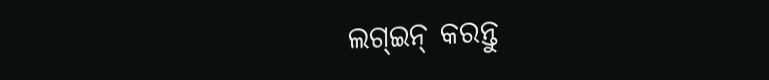ଲଗ୍ଇନ୍ କରନ୍ତୁ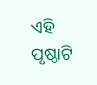ଏହି ପୃଷ୍ଠାଟି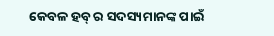କେବଳ ହବ୍ ର ସଦସ୍ୟମାନଙ୍କ ପାଇଁ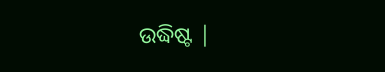ଉଦ୍ଧିଷ୍ଟ |